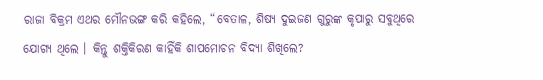ରାଜା ବିକ୍ରମ ଏଥର ମୌନଭଙ୍ଗ କରି କହିଲେ, “ବେତାଳ, ଶିଷ୍ୟ ଦୁଇଜଣ ଗୁରୁଙ୍କ କୃପାରୁ ସବୁଥିରେ ଯୋଗ୍ୟ ଥିଲେ । କିନ୍ତୁ ଶକ୍ତିକିରଣ କାହିଁକି ଶାପମୋଚନ ବିଦ୍ୟା ଶିଖିଲେ?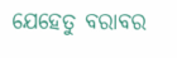ଯେହେତୁ ବରାବର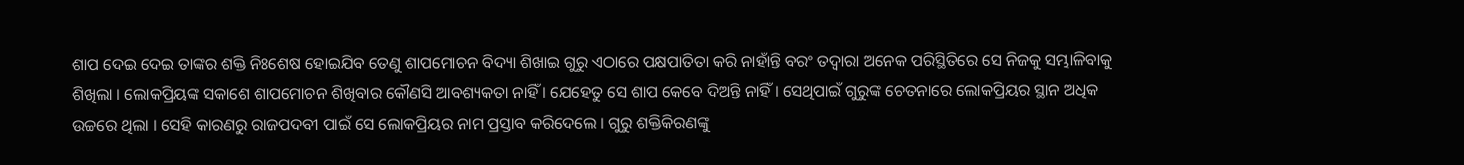ଶାପ ଦେଇ ଦେଇ ତାଙ୍କର ଶକ୍ତି ନିଃଶେଷ ହୋଇଯିବ ତେଣୁ ଶାପମୋଚନ ବିଦ୍ୟା ଶିଖାଇ ଗୁରୁ ଏଠାରେ ପକ୍ଷପାତିତା କରି ନାହାଁନ୍ତି ବରଂ ତଦ୍ୱାରା ଅନେକ ପରିସ୍ଥିତିରେ ସେ ନିଜକୁ ସମ୍ଭାଳିବାକୁ ଶିଖିଲା । ଲୋକପ୍ରିୟଙ୍କ ସକାଶେ ଶାପମୋଚନ ଶିଖିବାର କୌଣସି ଆବଶ୍ୟକତା ନାହିଁ । ଯେହେତୁ ସେ ଶାପ କେବେ ଦିଅନ୍ତି ନାହିଁ । ସେଥିପାଇଁ ଗୁରୁଙ୍କ ଚେତନାରେ ଲୋକପ୍ରିୟର ସ୍ଥାନ ଅଧିକ ଉଚ୍ଚରେ ଥିଲା । ସେହି କାରଣରୁ ରାଜପଦବୀ ପାଇଁ ସେ ଲୋକପ୍ରିୟର ନାମ ପ୍ରସ୍ତାବ କରିଦେଲେ । ଗୁରୁ ଶକ୍ତିକିରଣଙ୍କୁ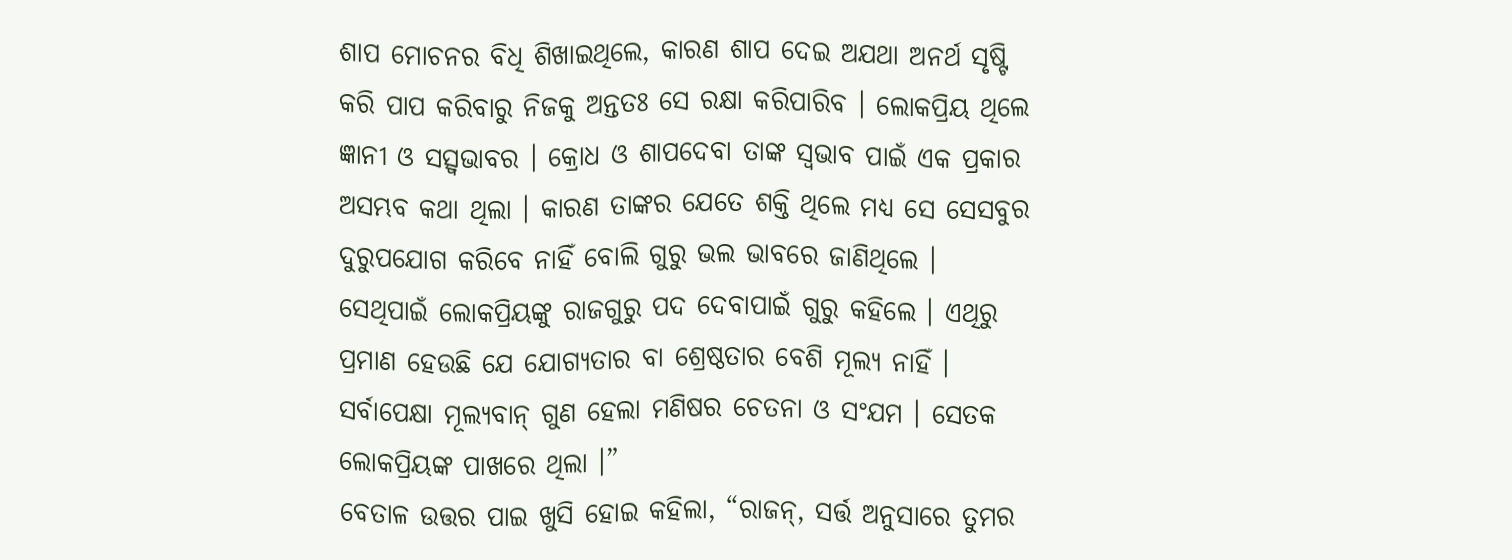ଶାପ ମୋଚନର ବିଧି ଶିଖାଇଥିଲେ, କାରଣ ଶାପ ଦେଇ ଅଯଥା ଅନର୍ଥ ସୃଷ୍ଟି କରି ପାପ କରିବାରୁ ନିଜକୁ ଅନ୍ତତଃ ସେ ରକ୍ଷା କରିପାରିବ । ଲୋକପ୍ରିୟ ଥିଲେ ଜ୍ଞାନୀ ଓ ସତ୍ସ୍ୱଭାବର । କ୍ରୋଧ ଓ ଶାପଦେବା ତାଙ୍କ ସ୍ୱଭାବ ପାଇଁ ଏକ ପ୍ରକାର ଅସମ୍ଭବ କଥା ଥିଲା । କାରଣ ତାଙ୍କର ଯେତେ ଶକ୍ତି ଥିଲେ ମଧ୍ୟ ସେ ସେସବୁର ଦୁରୁପଯୋଗ କରିବେ ନାହିଁ ବୋଲି ଗୁରୁ ଭଲ ଭାବରେ ଜାଣିଥିଲେ । ସେଥିପାଇଁ ଲୋକପ୍ରିୟଙ୍କୁ ରାଜଗୁରୁ ପଦ ଦେବାପାଇଁ ଗୁରୁ କହିଲେ । ଏଥିରୁ ପ୍ରମାଣ ହେଉଛି ଯେ ଯୋଗ୍ୟତାର ବା ଶ୍ରେଷ୍ଠତାର ବେଶି ମୂଲ୍ୟ ନାହିଁ । ସର୍ବାପେକ୍ଷା ମୂଲ୍ୟବାନ୍ ଗୁଣ ହେଲା ମଣିଷର ଚେତନା ଓ ସଂଯମ । ସେତକ ଲୋକପ୍ରିୟଙ୍କ ପାଖରେ ଥିଲା ।”
ବେତାଳ ଉତ୍ତର ପାଇ ଖୁସି ହୋଇ କହିଲା, “ରାଜନ୍, ସର୍ତ୍ତ ଅନୁସାରେ ତୁମର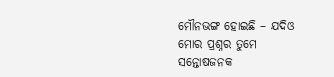ମୌନଭଙ୍ଗ ହୋଇଛି – ଯଦିଓ ମୋର ପ୍ରଶ୍ନର ତୁମେ ସନ୍ତୋଷଜନକ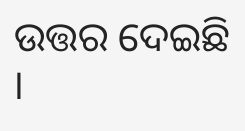ଉତ୍ତର ଦେଇଛି ।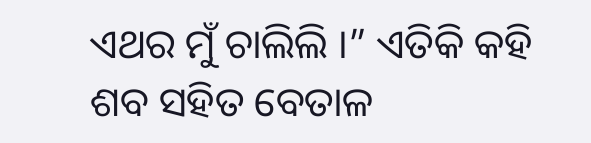ଏଥର ମୁଁ ଚାଲିଲି ।” ଏତିକି କହି ଶବ ସହିତ ବେତାଳ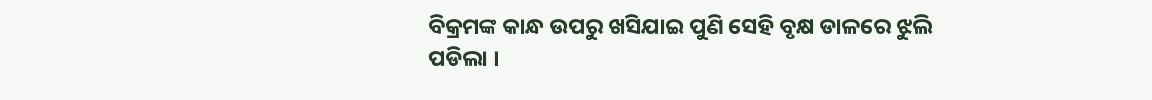ବିକ୍ରମଙ୍କ କାନ୍ଧ ଉପରୁ ଖସିଯାଇ ପୁଣି ସେହି ବୃକ୍ଷ ଡାଳରେ ଝୁଲି ପଡିଲା ।